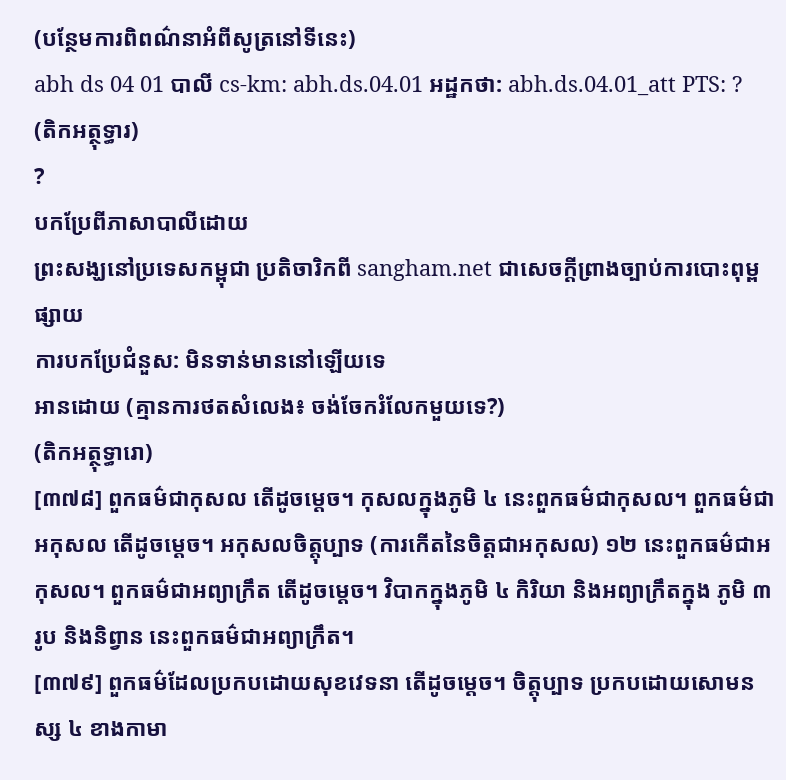(បន្ថែមការពិពណ៌នាអំពីសូត្រនៅទីនេះ)
abh ds 04 01 បាលី cs-km: abh.ds.04.01 អដ្ឋកថា: abh.ds.04.01_att PTS: ?
(តិកអត្ថុទ្ធារ)
?
បកប្រែពីភាសាបាលីដោយ
ព្រះសង្ឃនៅប្រទេសកម្ពុជា ប្រតិចារិកពី sangham.net ជាសេចក្តីព្រាងច្បាប់ការបោះពុម្ពផ្សាយ
ការបកប្រែជំនួស: មិនទាន់មាននៅឡើយទេ
អានដោយ (គ្មានការថតសំលេង៖ ចង់ចែករំលែកមួយទេ?)
(តិកអត្ថុទ្ធារោ)
[៣៧៨] ពួកធម៌ជាកុសល តើដូចម្តេច។ កុសលក្នុងភូមិ ៤ នេះពួកធម៌ជាកុសល។ ពួកធម៌ជាអកុសល តើដូចម្តេច។ អកុសលចិត្តុប្បាទ (ការកើតនៃចិត្តជាអកុសល) ១២ នេះពួកធម៌ជាអកុសល។ ពួកធម៌ជាអព្យាក្រឹត តើដូចម្តេច។ វិបាកក្នុងភូមិ ៤ កិរិយា និងអព្យាក្រឹតក្នុង ភូមិ ៣ រូប និងនិព្វាន នេះពួកធម៌ជាអព្យាក្រឹត។
[៣៧៩] ពួកធម៌ដែលប្រកបដោយសុខវេទនា តើដូចម្តេច។ ចិត្តុប្បាទ ប្រកបដោយសោមនស្ស ៤ ខាងកាមា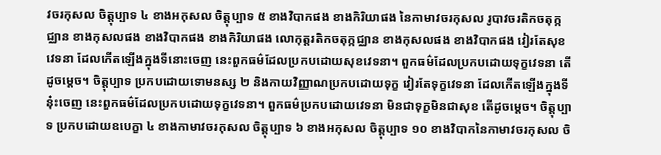វចរកុសល ចិត្តុប្បាទ ៤ ខាងអកុសល ចិត្តុប្បាទ ៥ ខាងវិបាកផង ខាងកិរិយាផង នៃកាមាវចរកុសល រូបាវចរតិកចតុក្កជ្ឈាន ខាងកុសលផង ខាងវិបាកផង ខាងកិរិយាផង លោកុត្តរតិកចតុក្កជ្ឈាន ខាងកុសលផង ខាងវិបាកផង វៀរតែសុខវេទនា ដែលកើតឡើងក្នុងទីនោះចេញ នេះពួកធម៌ដែលប្រកបដោយសុខវេទនា។ ពួកធម៌ដែលប្រកបដោយទុក្ខវេទនា តើដូចម្តេច។ ចិត្តុប្បាទ ប្រកបដោយទោមនស្ស ២ និងកាយវិញ្ញាណប្រកបដោយទុក្ខ វៀរតែទុក្ខវេទនា ដែលកើតឡើងក្នុងទីនុ៎ះចេញ នេះពួកធម៌ដែលប្រកបដោយទុក្ខវេទនា។ ពួកធម៌ប្រកបដោយវេទនា មិនជាទុក្ខមិនជាសុខ តើដូចម្តេច។ ចិត្តុប្បាទ ប្រកបដោយឧបេក្ខា ៤ ខាងកាមាវចរកុសល ចិត្តុប្បាទ ៦ ខាងអកុសល ចិត្តុប្បាទ ១០ ខាងវិបាកនៃកាមាវចរកុសល ចិ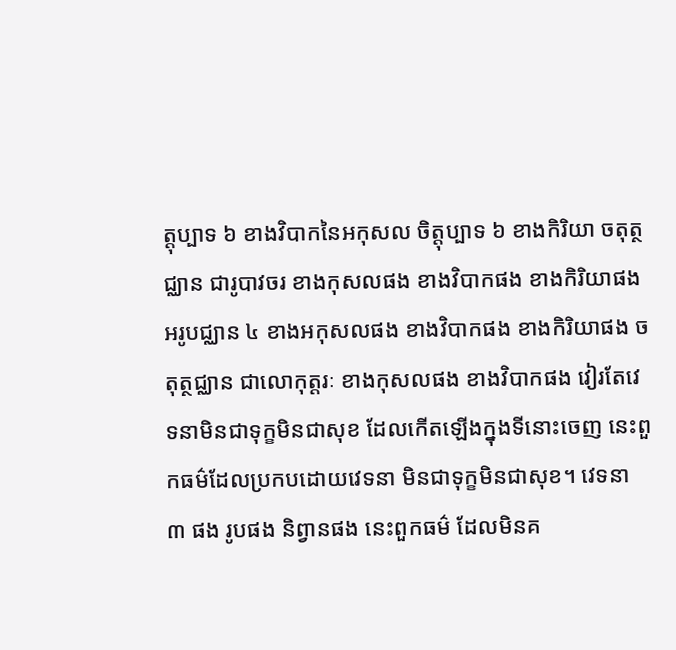ត្តុប្បាទ ៦ ខាងវិបាកនៃអកុសល ចិត្តុប្បាទ ៦ ខាងកិរិយា ចតុត្ថជ្ឈាន ជារូបាវចរ ខាងកុសលផង ខាងវិបាកផង ខាងកិរិយាផង អរូបជ្ឈាន ៤ ខាងអកុសលផង ខាងវិបាកផង ខាងកិរិយាផង ចតុត្ថជ្ឈាន ជាលោកុត្តរៈ ខាងកុសលផង ខាងវិបាកផង វៀរតែវេទនាមិនជាទុក្ខមិនជាសុខ ដែលកើតឡើងក្នុងទីនោះចេញ នេះពួកធម៌ដែលប្រកបដោយវេទនា មិនជាទុក្ខមិនជាសុខ។ វេទនា ៣ ផង រូបផង និព្វានផង នេះពួកធម៌ ដែលមិនគ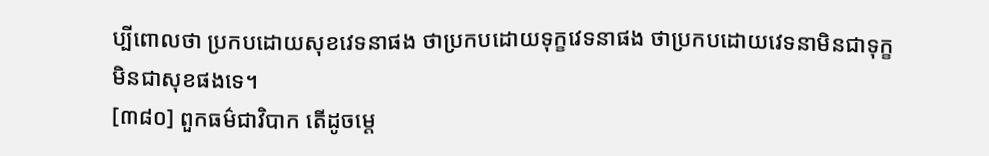ប្បីពោលថា ប្រកបដោយសុខវេទនាផង ថាប្រកបដោយទុក្ខវេទនាផង ថាប្រកបដោយវេទនាមិនជាទុក្ខ មិនជាសុខផងទេ។
[៣៨០] ពួកធម៌ជាវិបាក តើដូចម្តេ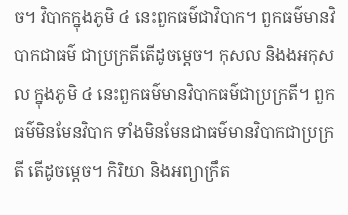ច។ វិបាកក្នុងភូមិ ៤ នេះពួកធម៌ជាវិបាក។ ពួកធម៌មានវិបាកជាធម៌ ជាប្រក្រតីតើដូចម្តេច។ កុសល និងងអកុសល ក្នុងភូមិ ៤ នេះពួកធម៌មានវិបាកធម៌ជាប្រក្រតី។ ពួកធម៌មិនមែនវិបាក ទាំងមិនមែនជាធម៌មានវិបាកជាប្រក្រតី តើដូចម្តេច។ កិរិយា និងអព្យាក្រឹត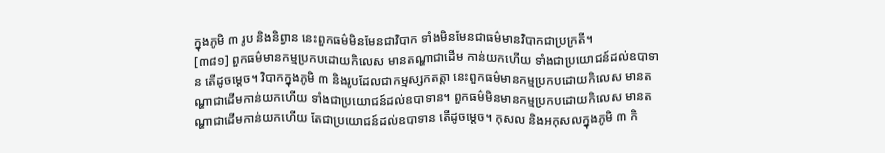ក្នុងភូមិ ៣ រូប និងនិព្វាន នេះពួកធម៌មិនមែនជាវិបាក ទាំងមិនមែនជាធម៌មានវិបាកជាប្រក្រតី។
[៣៨១] ពួកធម៌មានកម្មប្រកបដោយកិលេស មានតណ្ហាជាដើម កាន់យកហើយ ទាំងជាប្រយោជន៍ដល់ឧបាទាន តើដូចម្តេច។ វិបាកក្នុងភូមិ ៣ និងរូបដែលជាកម្មស្សកតត្តា នេះពួកធម៌មានកម្មប្រកបដោយកិលេស មានតណ្ហាជាដើមកាន់យកហើយ ទាំងជាប្រយោជន៍ដល់ឧបាទាន។ ពួកធម៌មិនមានកម្មប្រកបដោយកិលេស មានតណ្ហាជាដើមកាន់យកហើយ តែជាប្រយោជន៍ដល់ឧបាទាន តើដូចម្តេច។ កុសល និងអកុសលក្នុងភូមិ ៣ កិ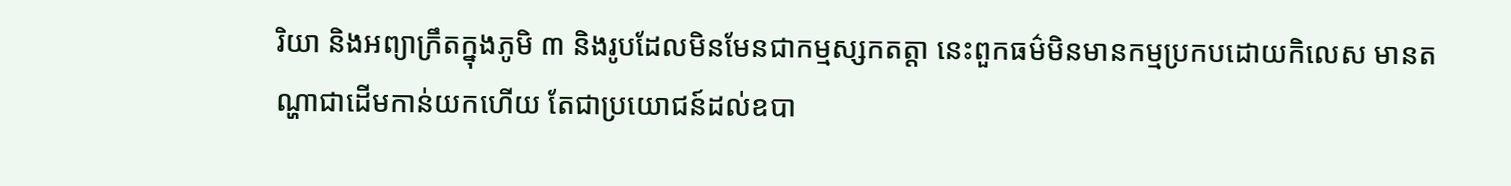រិយា និងអព្យាក្រឹតក្នុងភូមិ ៣ និងរូបដែលមិនមែនជាកម្មស្សកតត្តា នេះពួកធម៌មិនមានកម្មប្រកបដោយកិលេស មានតណ្ហាជាដើមកាន់យកហើយ តែជាប្រយោជន៍ដល់ឧបា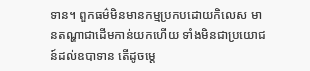ទាន។ ពួកធម៌មិនមានកម្មប្រកបដោយកិលេស មានតណ្ហាជាដើមកាន់យកហើយ ទាំងមិនជាប្រយោជន៍ដល់ឧបាទាន តើដូចម្តេ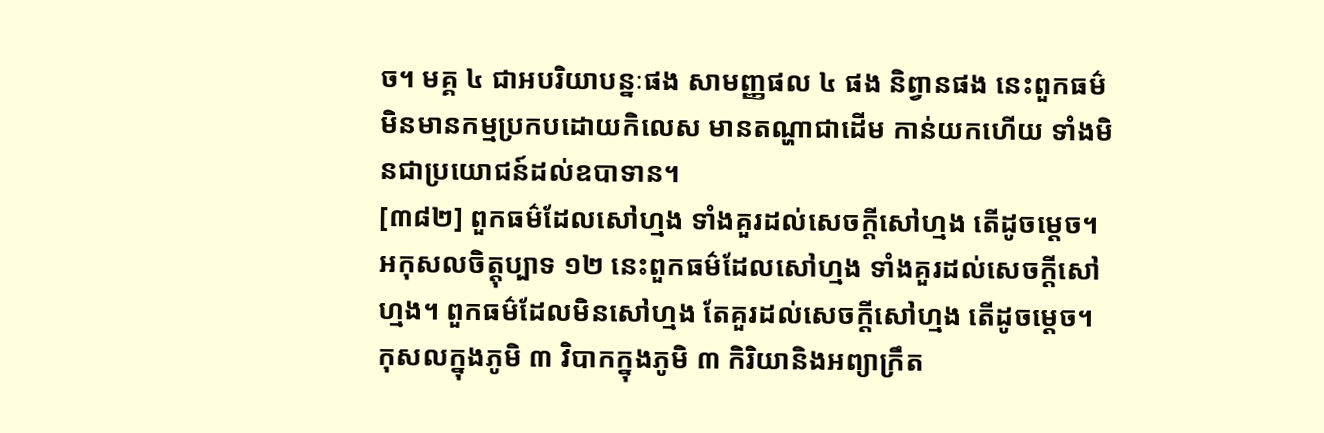ច។ មគ្គ ៤ ជាអបរិយាបន្នៈផង សាមញ្ញផល ៤ ផង និព្វានផង នេះពួកធម៌មិនមានកម្មប្រកបដោយកិលេស មានតណ្ហាជាដើម កាន់យកហើយ ទាំងមិនជាប្រយោជន៍ដល់ឧបាទាន។
[៣៨២] ពួកធម៌ដែលសៅហ្មង ទាំងគួរដល់សេចក្តីសៅហ្មង តើដូចម្តេច។ អកុសលចិត្តុប្បាទ ១២ នេះពួកធម៌ដែលសៅហ្មង ទាំងគួរដល់សេចក្តីសៅហ្មង។ ពួកធម៌ដែលមិនសៅហ្មង តែគួរដល់សេចក្តីសៅហ្មង តើដូចម្តេច។ កុសលក្នុងភូមិ ៣ វិបាកក្នុងភូមិ ៣ កិរិយានិងអព្យាក្រឹត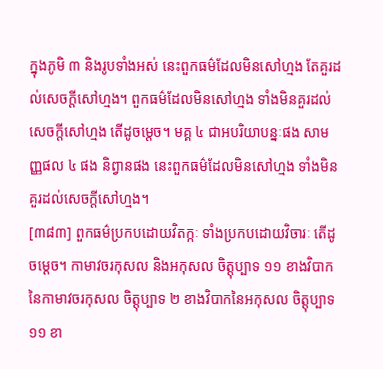ក្នុងភូមិ ៣ និងរូបទាំងអស់ នេះពួកធម៌ដែលមិនសៅហ្មង តែគួរដល់សេចក្តីសៅហ្មង។ ពួកធម៌ដែលមិនសៅហ្មង ទាំងមិនគួរដល់សេចក្តីសៅហ្មង តើដូចម្តេច។ មគ្គ ៤ ជាអបរិយាបន្នៈផង សាមញ្ញផល ៤ ផង និព្វានផង នេះពួកធម៌ដែលមិនសៅហ្មង ទាំងមិនគួរដល់សេចក្តីសៅហ្មង។
[៣៨៣] ពួកធម៌ប្រកបដោយវិតក្កៈ ទាំងប្រកបដោយវិចារៈ តើដូចម្តេច។ កាមាវចរកុសល និងអកុសល ចិត្តុប្បាទ ១១ ខាងវិបាកនៃកាមាវចរកុសល ចិត្តុប្បាទ ២ ខាងវិបាកនៃអកុសល ចិត្តុប្បាទ ១១ ខា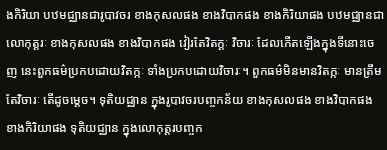ងកិរិយា បឋមជ្ឈានជារូបាវចរ ខាងកុសលផង ខាងវិបាកផង ខាងកិរិយាផង បឋមជ្ឈានជាលោកុត្តរៈ ខាងកុសលផង ខាងវិបាកផង វៀរតែវិតក្តៈ វិចារៈ ដែលកើតឡើងក្នុងទីនោះចេញ នេះពួកធម៌ប្រកបដោយវិតក្កៈ ទាំងប្រកបដោយវិចារៈ។ ពួកធម៌មិនមានវិតក្កៈ មានត្រឹមតែវិចារៈ តើដូចម្តេច។ ទុតិយជ្ឈាន ក្នុងរូបាវចរបញ្ចកន័យ ខាងកុសលផង ខាងវិបាកផង ខាងកិរិយាផង ទុតិយជ្ឈាន ក្នុងលោកុត្តរបញ្ចក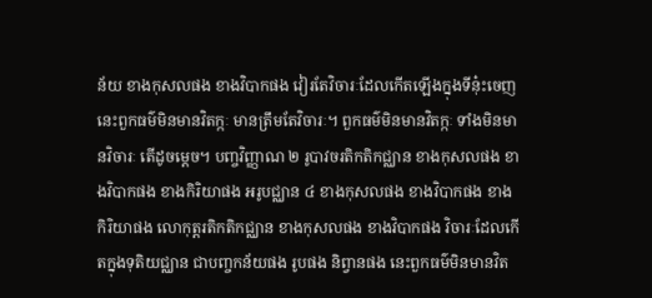ន័យ ខាងកុសលផង ខាងវិបាកផង វៀរតែវិចារៈដែលកើតឡើងក្នុងទីនុ៎ះចេញ នេះពួកធម៌មិនមានវិតក្កៈ មានត្រឹមតែវិចារៈ។ ពួកធម៌មិនមានវិតក្កៈ ទាំងមិនមានវិចារៈ តើដូចម្តេច។ បញ្ចវិញ្ញាណ ២ រូបាវចរតិកតិកជ្ឈាន ខាងកុសលផង ខាងវិបាកផង ខាងកិរិយាផង អរូបជ្ឈាន ៤ ខាងកុសលផង ខាងវិបាកផង ខាងកិរិយាផង លោកុត្តរតិកតិកជ្ឈាន ខាងកុសលផង ខាងវិបាកផង វិចារៈដែលកើតក្នុងទុតិយជ្ឈាន ជាបញ្ចកន័យផង រូបផង និព្វានផង នេះពួកធម៌មិនមានវិត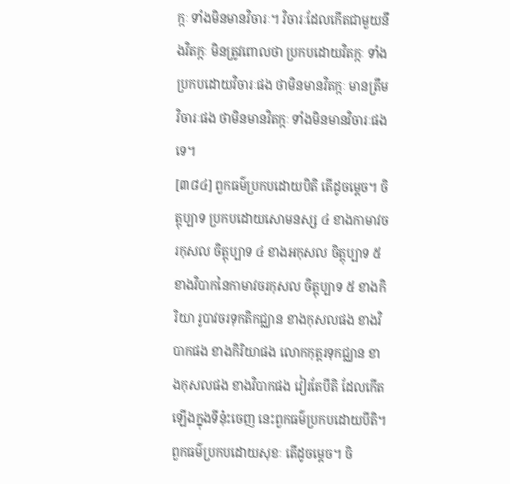ក្កៈ ទាំងមិនមានវិចារៈ។ វិចារៈដែលកើតជាមួយនឹងវិតក្កៈ មិនត្រូវពោលថា ប្រកបដោយវិតក្កៈ ទាំងប្រកបដោយវិចារៈផង ថាមិនមានវិតក្កៈ មានត្រឹមវិចារៈផង ថាមិនមានវិតក្កៈ ទាំងមិនមានវិចារៈផងទេ។
[៣៨៤] ពួកធម៌ប្រកបដោយបិតិ តើដូចម្តេច។ ចិត្តុប្បាទ ប្រកបដោយសោមនស្ស ៤ ខាងកាមាវចរកុសល ចិត្តុប្បាទ ៤ ខាងអកុសល ចិត្តុប្បាទ ៥ ខាងវិបាកនៃកាមាវចរកុសល ចិត្តុប្បាទ ៥ ខាងកិរិយា រូបាវចរទុកតិកជ្ឈាន ខាងកុសលផង ខាងវិបាកផង ខាងកិរិយាផង លោកកុត្តរទុកជ្ឈាន ខាងកុសលផង ខាងវិបាកផង វៀរតែបីតិ ដែលកើតឡើងក្នុងទីនុ៎ះចេញ នេះពួកធម៌ប្រកបដោយបីតិ។ ពួកធម៌ប្រកបដោយសុខៈ តើដូចម្តេច។ ចិ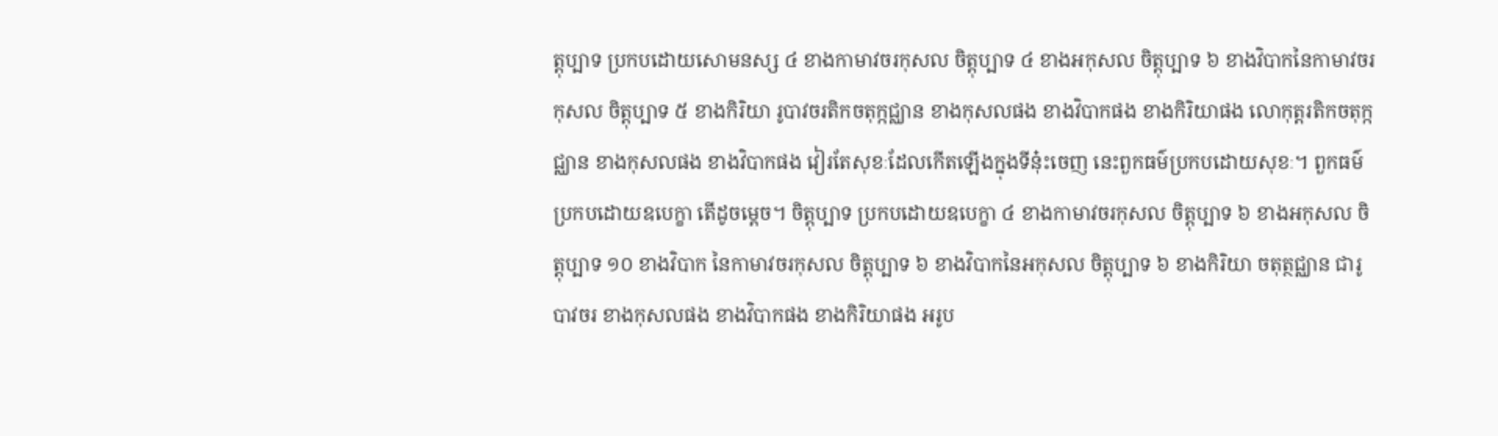ត្តុប្បាទ ប្រកបដោយសោមនស្ស ៤ ខាងកាមាវចរកុសល ចិត្តុប្បាទ ៤ ខាងអកុសល ចិត្តុប្បាទ ៦ ខាងវិបាកនៃកាមាវចរកុសល ចិត្តុប្បាទ ៥ ខាងកិរិយា រូបាវចរតិកចតុក្កជ្ឈាន ខាងកុសលផង ខាងវិបាកផង ខាងកិរិយាផង លោកុត្តរតិកចតុក្កជ្ឈាន ខាងកុសលផង ខាងវិបាកផង វៀរតែសុខៈដែលកើតឡើងក្នុងទីនុ៎ះចេញ នេះពួកធម៌ប្រកបដោយសុខៈ។ ពួកធម៌ប្រកបដោយឧបេក្ខា តើដូចម្តេច។ ចិត្តុប្បាទ ប្រកបដោយឧបេក្ខា ៤ ខាងកាមាវចរកុសល ចិត្តុប្បាទ ៦ ខាងអកុសល ចិត្តុប្បាទ ១០ ខាងវិបាក នៃកាមាវចរកុសល ចិត្តុប្បាទ ៦ ខាងវិបាកនៃអកុសល ចិត្តុប្បាទ ៦ ខាងកិរិយា ចតុត្ថជ្ឈាន ជារូបាវចរ ខាងកុសលផង ខាងវិបាកផង ខាងកិរិយាផង អរូប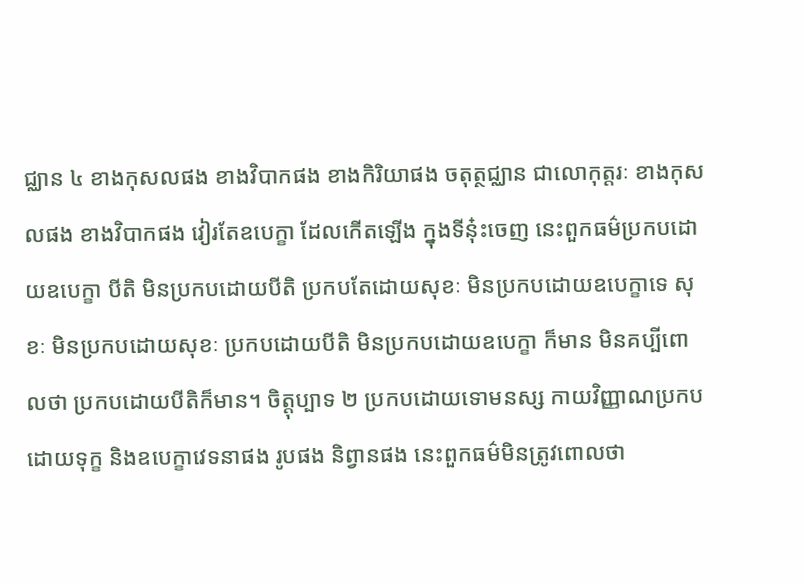ជ្ឈាន ៤ ខាងកុសលផង ខាងវិបាកផង ខាងកិរិយាផង ចតុត្ថជ្ឈាន ជាលោកុត្តរៈ ខាងកុសលផង ខាងវិបាកផង វៀរតែឧបេក្ខា ដែលកើតឡើង ក្នុងទីនុ៎ះចេញ នេះពួកធម៌ប្រកបដោយឧបេក្ខា បីតិ មិនប្រកបដោយបីតិ ប្រកបតែដោយសុខៈ មិនប្រកបដោយឧបេក្ខាទេ សុខៈ មិនប្រកបដោយសុខៈ ប្រកបដោយបីតិ មិនប្រកបដោយឧបេក្ខា ក៏មាន មិនគប្បីពោលថា ប្រកបដោយបីតិក៏មាន។ ចិត្តុប្បាទ ២ ប្រកបដោយទោមនស្ស កាយវិញ្ញាណប្រកបដោយទុក្ខ និងឧបេក្ខាវេទនាផង រូបផង និព្វានផង នេះពួកធម៌មិនត្រូវពោលថា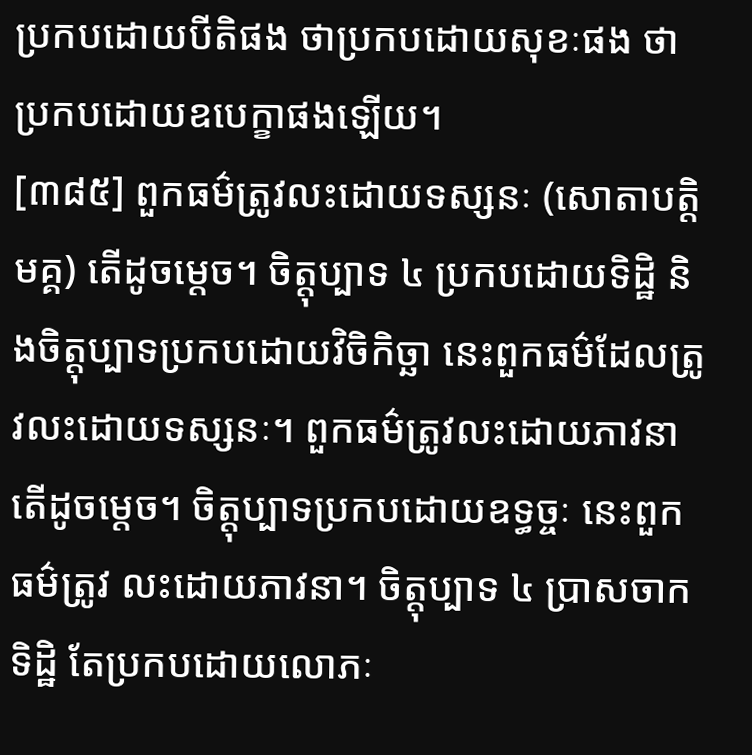ប្រកបដោយបីតិផង ថាប្រកបដោយសុខៈផង ថាប្រកបដោយឧបេក្ខាផងឡើយ។
[៣៨៥] ពួកធម៌ត្រូវលះដោយទស្សនៈ (សោតាបត្តិមគ្គ) តើដូចម្តេច។ ចិត្តុប្បាទ ៤ ប្រកបដោយទិដ្ឋិ និងចិត្តុប្បាទប្រកបដោយវិចិកិច្ឆា នេះពួកធម៌ដែលត្រូវលះដោយទស្សនៈ។ ពួកធម៌ត្រូវលះដោយភាវនា តើដូចម្តេច។ ចិត្តុប្បាទប្រកបដោយឧទ្ធច្ចៈ នេះពួកធម៌ត្រូវ លះដោយភាវនា។ ចិត្តុប្បាទ ៤ ប្រាសចាកទិដ្ឋិ តែប្រកបដោយលោភៈ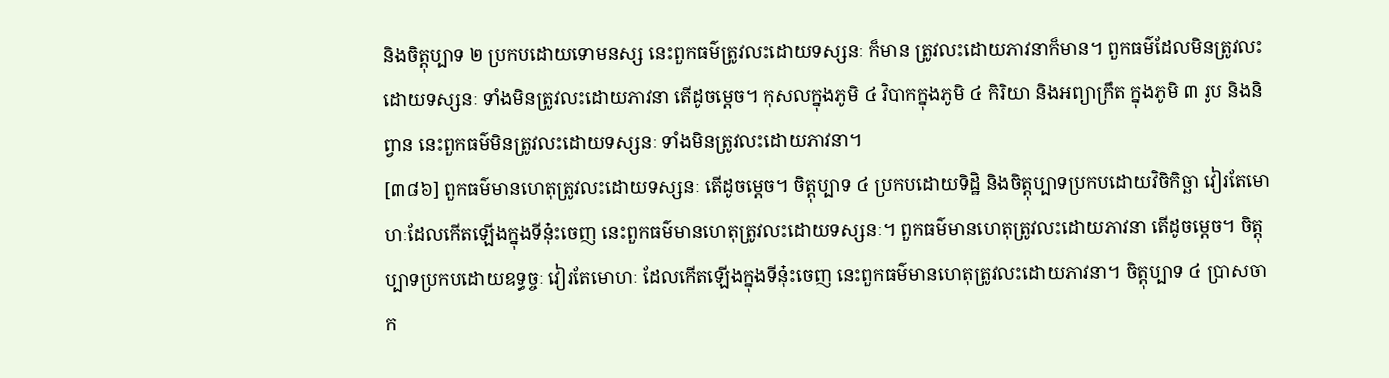និងចិត្តុប្បាទ ២ ប្រកបដោយទោមនស្ស នេះពួកធម៌ត្រូវលះដោយទស្សនៈ ក៏មាន ត្រូវលះដោយភាវនាក៏មាន។ ពួកធម៌ដែលមិនត្រូវលះដោយទស្សនៈ ទាំងមិនត្រូវលះដោយភាវនា តើដូចម្តេច។ កុសលក្នុងភូមិ ៤ វិបាកក្នុងភូមិ ៤ កិរិយា និងអព្យាក្រឹត ក្នុងភូមិ ៣ រូប និងនិព្វាន នេះពួកធម៌មិនត្រូវលះដោយទស្សនៈ ទាំងមិនត្រូវលះដោយភាវនា។
[៣៨៦] ពួកធម៌មានហេតុត្រូវលះដោយទស្សនៈ តើដូចម្តេច។ ចិត្តុប្បាទ ៤ ប្រកបដោយទិដ្ឋិ និងចិត្តុប្បាទប្រកបដោយវិចិកិច្ឆា វៀរតែមោហៈដែលកើតឡើងក្នុងទីនុ៎ះចេញ នេះពួកធម៌មានហេតុត្រូវលះដោយទស្សនៈ។ ពួកធម៌មានហេតុត្រូវលះដោយភាវនា តើដូចម្តេច។ ចិត្តុប្បាទប្រកបដោយឧទ្ធច្ចៈ វៀរតែមោហៈ ដែលកើតឡើងក្នុងទីនុ៎ះចេញ នេះពួកធម៌មានហេតុត្រូវលះដោយភាវនា។ ចិត្តុប្បាទ ៤ ប្រាសចាក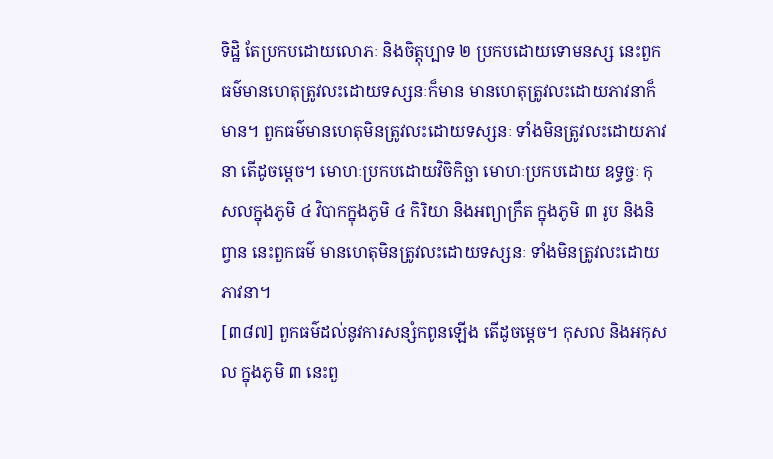ទិដ្ឋិ តែប្រកបដោយលោភៈ និងចិត្តុប្បាទ ២ ប្រកបដោយទោមនស្ស នេះពួកធម៌មានហេតុត្រូវលះដោយទស្សនៈក៏មាន មានហេតុត្រូវលះដោយភាវនាក៏មាន។ ពួកធម៌មានហេតុមិនត្រូវលះដោយទស្សនៈ ទាំងមិនត្រូវលះដោយភាវនា តើដូចម្តេច។ មោហៈប្រកបដោយវិចិកិច្ឆា មោហៈប្រកបដោយ ឧទ្ធច្ចៈ កុសលក្នុងភូមិ ៤ វិបាកក្នុងភូមិ ៤ កិរិយា និងអព្យាក្រឹត ក្នុងភូមិ ៣ រូប និងនិព្វាន នេះពួកធម៌ មានហេតុមិនត្រូវលះដោយទស្សនៈ ទាំងមិនត្រូវលះដោយភាវនា។
[៣៨៧] ពួកធម៌ដល់នូវការសន្សំកពូនឡើង តើដូចម្តេច។ កុសល និងអកុសល ក្នុងភូមិ ៣ នេះពួ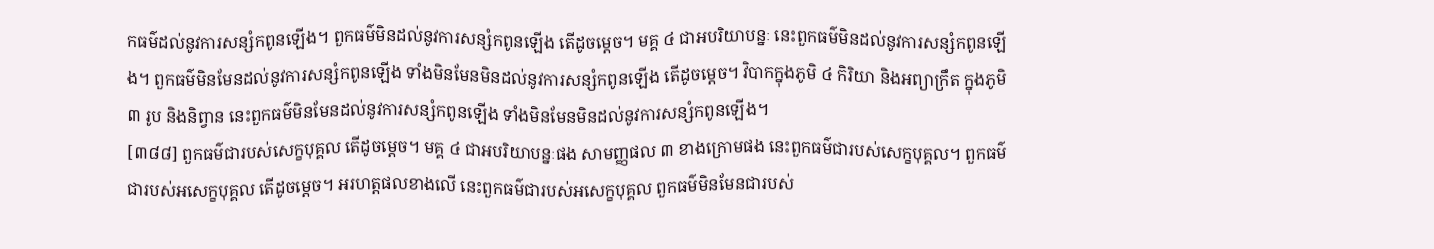កធម៌ដល់នូវការសន្សំកពូនឡើង។ ពួកធម៌មិនដល់នូវការសន្សំកពូនឡើង តើដូចម្តេច។ មគ្គ ៤ ជាអបរិយាបន្នៈ នេះពួកធម៌មិនដល់នូវការសន្សំកពូនឡើង។ ពួកធម៌មិនមែនដល់នូវការសន្សំកពូនឡើង ទាំងមិនមែនមិនដល់នូវការសន្សំកពូនឡើង តើដូចម្តេច។ វិបាកក្នុងភូមិ ៤ កិរិយា និងអព្យាក្រឹត ក្នុងភូមិ ៣ រូប និងនិព្វាន នេះពួកធម៌មិនមែនដល់នូវការសន្សំកពូនឡើង ទាំងមិនមែនមិនដល់នូវការសន្សំកពូនឡើង។
[៣៨៨] ពួកធម៌ជារបស់សេក្ខបុគ្គល តើដូចម្តេច។ មគ្គ ៤ ជាអបរិយាបន្នៈផង សាមញ្ញផល ៣ ខាងក្រោមផង នេះពួកធម៌ជារបស់សេក្ខបុគ្គល។ ពួកធម៌ជារបស់អសេក្ខបុគ្គល តើដូចម្តេច។ អរហត្តផលខាងលើ នេះពួកធម៌ជារបស់អសេក្ខបុគ្គល ពួកធម៌មិនមែនជារបស់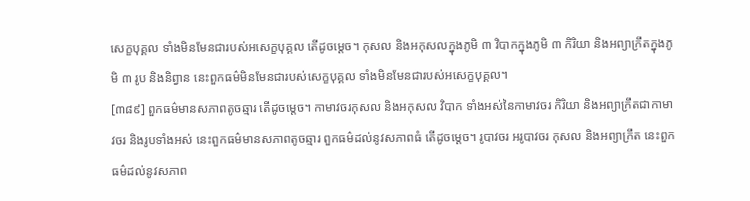សេក្ខបុគ្គល ទាំងមិនមែនជារបស់អសេក្ខបុគ្គល តើដូចម្តេច។ កុសល និងអកុសលក្នុងភូមិ ៣ វិបាកក្នុងភូមិ ៣ កិរិយា និងអព្យាក្រឹតក្នុងភូមិ ៣ រូប និងនិព្វាន នេះពួកធម៌មិនមែនជារបស់សេក្ខបុគ្គល ទាំងមិនមែនជារបស់អសេក្ខបុគ្គល។
[៣៨៩] ពួកធម៌មានសភាពតូចឆ្មារ តើដូចម្តេច។ កាមាវចរកុសល និងអកុសល វិបាក ទាំងអស់នៃកាមាវចរ កិរិយា និងអព្យាក្រឹតជាកាមាវចរ និងរូបទាំងអស់ នេះពួកធម៌មានសភាពតូចឆ្មារ ពួកធម៌ដល់នូវសភាពធំ តើដូចម្តេច។ រូបាវចរ អរូបាវចរ កុសល និងអព្យាក្រឹត នេះពួកធម៌ដល់នូវសភាព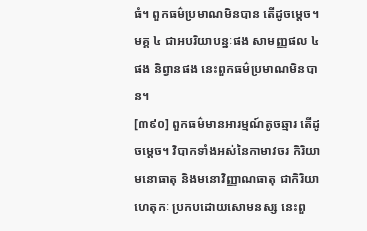ធំ។ ពួកធម៌ប្រមាណមិនបាន តើដូចម្តេច។ មគ្គ ៤ ជាអបរិយាបន្នៈផង សាមញ្ញផល ៤ ផង និព្វានផង នេះពួកធម៌ប្រមាណមិនបាន។
[៣៩០] ពួកធម៌មានអារម្មណ៍តូចឆ្មារ តើដូចម្តេច។ វិបាកទាំងអស់នៃកាមាវចរ កិរិយា មនោធាតុ និងមនោវិញ្ញាណធាតុ ជាកិរិយាហេតុកៈ ប្រកបដោយសោមនស្ស នេះពួ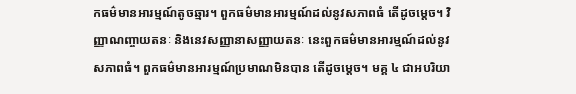កធម៌មានអារម្មណ៍តូចឆ្មារ។ ពួកធម៌មានអារម្មណ៍ដល់នូវសភាពធំ តើដូចម្តេច។ វិញ្ញាណញ្ចាយតនៈ និងនេវសញ្ញានាសញ្ញាយតនៈ នេះពួកធម៌មានអារម្មណ៍ដល់នូវសភាពធំ។ ពួកធម៌មានអារម្មណ៍ប្រមាណមិនបាន តើដូចម្តេច។ មគ្គ ៤ ជាអបរិយា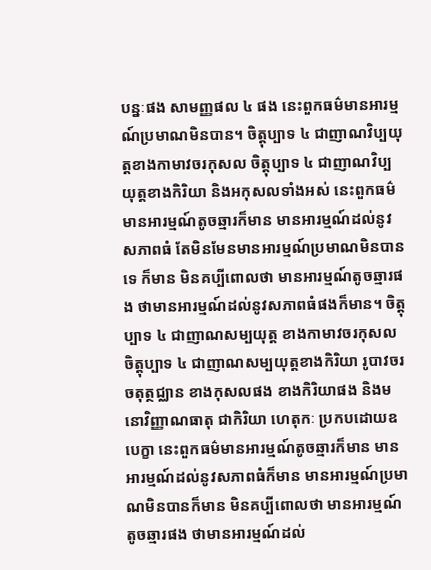បន្នៈផង សាមញ្ញផល ៤ ផង នេះពួកធម៌មានអារម្មណ៍ប្រមាណមិនបាន។ ចិត្តុប្បាទ ៤ ជាញាណវិប្បយុត្តខាងកាមាវចរកុសល ចិត្តុប្បាទ ៤ ជាញាណវិប្បយុត្តខាងកិរិយា និងអកុសលទាំងអស់ នេះពួកធម៌មានអារម្មណ៍តូចឆ្មារក៏មាន មានអារម្មណ៍ដល់នូវសភាពធំ តែមិនមែនមានអារម្មណ៍ប្រមាណមិនបានទេ ក៏មាន មិនគប្បីពោលថា មានអារម្មណ៍តូចឆ្មារផង ថាមានអារម្មណ៍ដល់នូវសភាពធំផងក៏មាន។ ចិត្តុប្បាទ ៤ ជាញាណសម្បយុត្ត ខាងកាមាវចរកុសល ចិត្តុប្បាទ ៤ ជាញាណសម្បយុត្តខាងកិរិយា រូបាវចរចតុត្ថជ្ឈាន ខាងកុសលផង ខាងកិរិយាផង និងមនោវិញ្ញាណធាតុ ជាកិរិយា ហេតុកៈ ប្រកបដោយឧបេក្ខា នេះពួកធម៌មានអារម្មណ៍តូចឆ្មារក៏មាន មានអារម្មណ៍ដល់នូវសភាពធំក៏មាន មានអារម្មណ៍ប្រមាណមិនបានក៏មាន មិនគប្បីពោលថា មានអារម្មណ៍តូចឆ្មារផង ថាមានអារម្មណ៍ដល់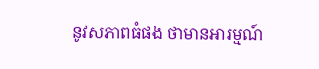នូវសភាពធំផង ថាមានអារម្មណ៍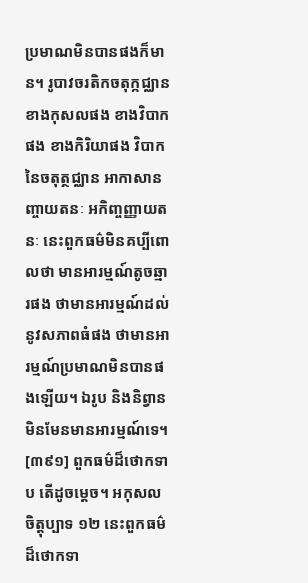ប្រមាណមិនបានផងក៏មាន។ រូបាវចរតិកចតុក្កជ្ឈាន ខាងកុសលផង ខាងវិបាកផង ខាងកិរិយាផង វិបាកនៃចតុត្ថជ្ឈាន អាកាសានញ្ចាយតនៈ អកិញ្ចញ្ញាយតនៈ នេះពួកធម៌មិនគប្បីពោលថា មានអារម្មណ៍តូចឆ្មារផង ថាមានអារម្មណ៍ដល់នូវសភាពធំផង ថាមានអារម្មណ៍ប្រមាណមិនបានផងឡើយ។ ឯរូប និងនិព្វាន មិនមែនមានអារម្មណ៍ទេ។
[៣៩១] ពួកធម៌ដ៏ថោកទាប តើដូចម្តេច។ អកុសលចិត្តុប្បាទ ១២ នេះពួកធម៌ដ៏ថោកទា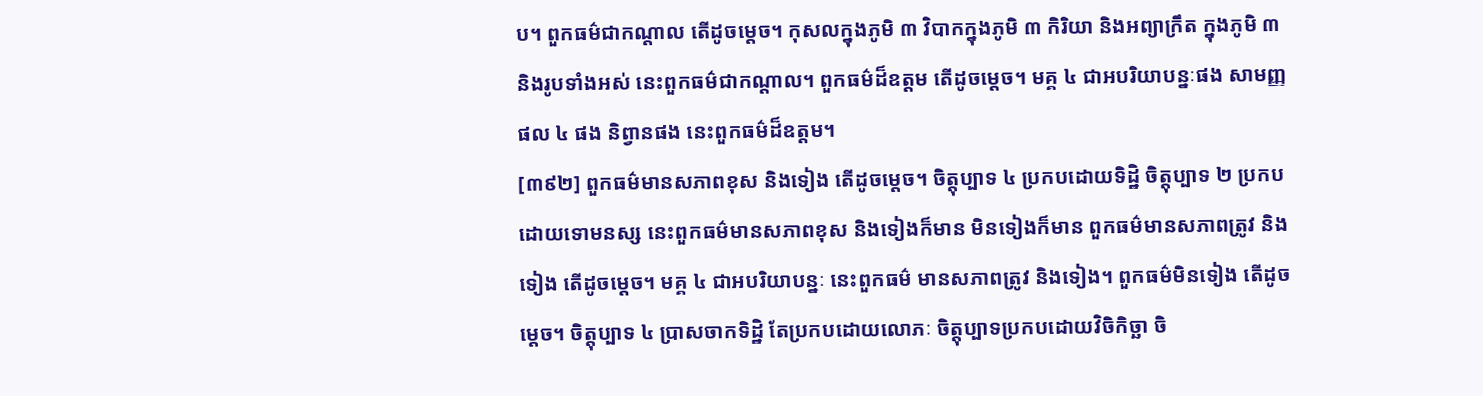ប។ ពួកធម៌ជាកណ្តាល តើដូចម្តេច។ កុសលក្នុងភូមិ ៣ វិបាកក្នុងភូមិ ៣ កិរិយា និងអព្យាក្រឹត ក្នុងភូមិ ៣ និងរូបទាំងអស់ នេះពួកធម៌ជាកណ្តាល។ ពួកធម៌ដ៏ឧត្តម តើដូចម្តេច។ មគ្គ ៤ ជាអបរិយាបន្នៈផង សាមញ្ញផល ៤ ផង និព្វានផង នេះពួកធម៌ដ៏ឧត្តម។
[៣៩២] ពួកធម៌មានសភាពខុស និងទៀង តើដូចម្តេច។ ចិត្តុប្បាទ ៤ ប្រកបដោយទិដ្ឋិ ចិត្តុប្បាទ ២ ប្រកបដោយទោមនស្ស នេះពួកធម៌មានសភាពខុស និងទៀងក៏មាន មិនទៀងក៏មាន ពួកធម៌មានសភាពត្រូវ និងទៀង តើដូចម្តេច។ មគ្គ ៤ ជាអបរិយាបន្នៈ នេះពួកធម៌ មានសភាពត្រូវ និងទៀង។ ពួកធម៌មិនទៀង តើដូចម្តេច។ ចិត្តុប្បាទ ៤ ប្រាសចាកទិដ្ឋិ តែប្រកបដោយលោភៈ ចិត្តុប្បាទប្រកបដោយវិចិកិច្ឆា ចិ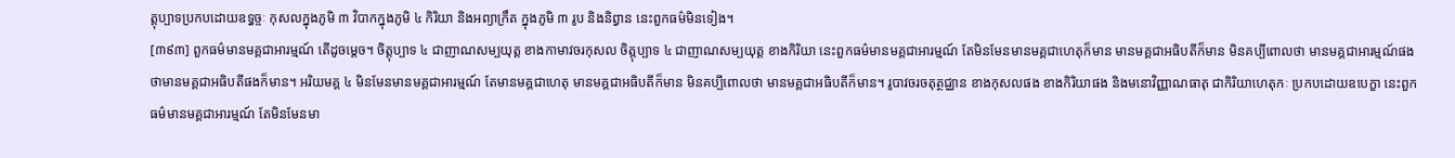ត្តុប្បាទប្រកបដោយឧទ្ធច្ចៈ កុសលក្នុងភូមិ ៣ វិបាកក្នុងភូមិ ៤ កិរិយា និងអព្យាក្រឹត ក្នុងភូមិ ៣ រូប និងនិព្វាន នេះពួកធម៌មិនទៀង។
[៣៩៣] ពួកធម៌មានមគ្គជាអារម្មណ៍ តើដូចម្តេច។ ចិត្តុប្បាទ ៤ ជាញាណសម្បយុត្ត ខាងកាមាវចរកុសល ចិត្តុប្បាទ ៤ ជាញាណសម្បយុត្ត ខាងកិរិយា នេះពួកធម៌មានមគ្គជាអារម្មណ៍ តែមិនមែនមានមគ្គជាហេតុក៏មាន មានមគ្គជាអធិបតីក៏មាន មិនគប្បីពោលថា មានមគ្គជាអារម្មណ៍ផង ថាមានមគ្គជាអធិបតីផងក៏មាន។ អរិយមគ្គ ៤ មិនមែនមានមគ្គជាអារម្មណ៍ តែមានមគ្គជាហេតុ មានមគ្គជាអធិបតីក៏មាន មិនគប្បីពោលថា មានមគ្គជាអធិបតីក៏មាន។ រូបាវចរចតុត្ថជ្ឈាន ខាងកុសលផង ខាងកិរិយាផង និងមនោវិញ្ញាណធាតុ ជាកិរិយាហេតុកៈ ប្រកបដោយឧបេក្ខា នេះពួកធម៌មានមគ្គជាអារម្មណ៍ តែមិនមែនមា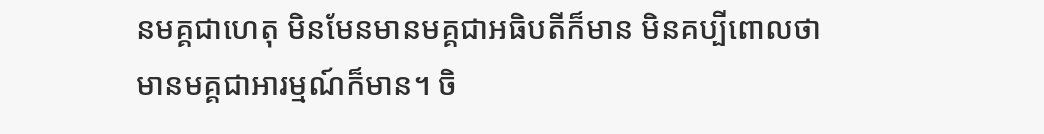នមគ្គជាហេតុ មិនមែនមានមគ្គជាអធិបតីក៏មាន មិនគប្បីពោលថា មានមគ្គជាអារម្មណ៍ក៏មាន។ ចិ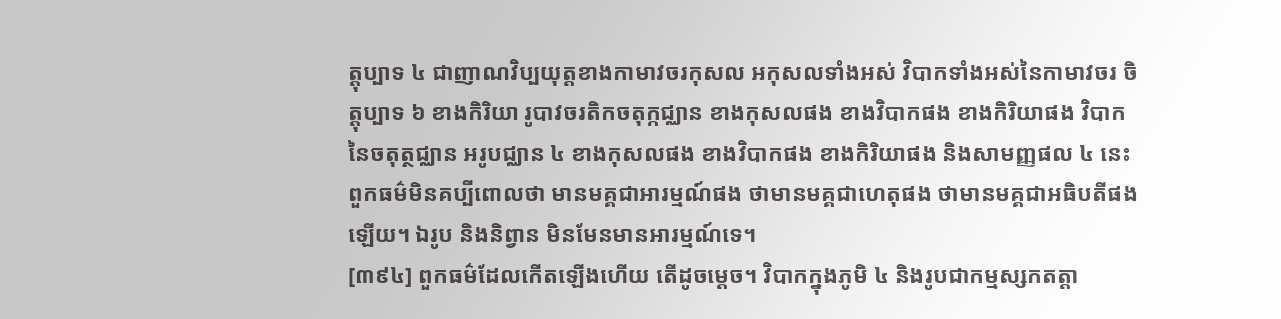ត្តុប្បាទ ៤ ជាញាណវិប្បយុត្តខាងកាមាវចរកុសល អកុសលទាំងអស់ វិបាកទាំងអស់នៃកាមាវចរ ចិត្តុប្បាទ ៦ ខាងកិរិយា រូបាវចរតិកចតុក្កជ្ឈាន ខាងកុសលផង ខាងវិបាកផង ខាងកិរិយាផង វិបាកនៃចតុត្ថជ្ឈាន អរូបជ្ឈាន ៤ ខាងកុសលផង ខាងវិបាកផង ខាងកិរិយាផង និងសាមញ្ញផល ៤ នេះពួកធម៌មិនគប្បីពោលថា មានមគ្គជាអារម្មណ៍ផង ថាមានមគ្គជាហេតុផង ថាមានមគ្គជាអធិបតីផងឡើយ។ ឯរូប និងនិព្វាន មិនមែនមានអារម្មណ៍ទេ។
[៣៩៤] ពួកធម៌ដែលកើតឡើងហើយ តើដូចម្តេច។ វិបាកក្នុងភូមិ ៤ និងរូបជាកម្មស្សកតត្តា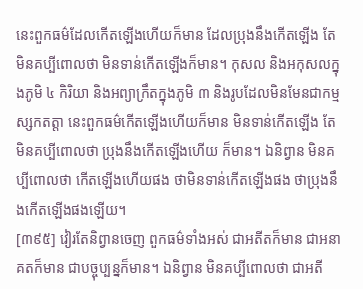នេះពួកធម៌ដែលកើតឡើងហើយក៏មាន ដែលប្រុងនឹងកើតឡើង តែមិនគប្បីពោលថា មិនទាន់កើតឡើងក៏មាន។ កុសល និងអកុសលក្នុងភូមិ ៤ កិរិយា និងអព្យាក្រឹតក្នុងភូមិ ៣ និងរូបដែលមិនមែនជាកម្មស្សកតត្តា នេះពួកធម៌កើតឡើងហើយក៏មាន មិនទាន់កើតឡើង តែមិនគប្បីពោលថា ប្រុងនឹងកើតឡើងហើយ ក៏មាន។ ឯនិព្វាន មិនគប្បីពោលថា កើតឡើងហើយផង ថាមិនទាន់កើតឡើងផង ថាប្រុងនឹងកើតឡើងផងឡើយ។
[៣៩៥] វៀរតែនិព្វានចេញ ពួកធម៌ទាំងអស់ ជាអតីតក៏មាន ជាអនាគតក៏មាន ជាបច្ចុប្បន្នក៏មាន។ ឯនិព្វាន មិនគប្បីពោលថា ជាអតី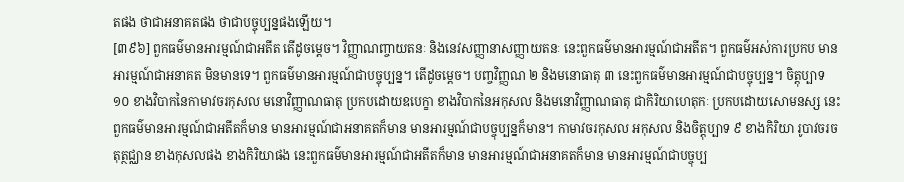តផង ថាជាអនាគតផង ថាជាបច្ចុប្បន្នផងឡើយ។
[៣៩៦] ពួកធម៌មានអារម្មណ៍ជាអតីត តើដូចម្តេច។ វិញ្ញាណញ្ចាយតនៈ និងនេវសញ្ញានាសញ្ញាយតនៈ នេះពួកធម៌មានអារម្មណ៍ជាអតីត។ ពួកធម៌អស់ការប្រកប មានអារម្មណ៍ជាអនាគត មិនមានទេ។ ពួកធម៌មានអារម្មណ៍ជាបច្ចុប្បន្ន។ តើដូចម្តេច។ បញ្ចវិញ្ញណ ២ និងមនោធាតុ ៣ នេះពួកធម៌មានអារម្មណ៍ជាបច្ចុប្បន្ន។ ចិត្តុប្បាទ ១០ ខាងវិបាកនៃកាមាវចរកុសល មនោវិញ្ញាណធាតុ ប្រកបដោយឧបេក្ខា ខាងវិបាកនៃអកុសល និងមនោវិញ្ញាណធាតុ ជាកិរិយាហេតុកៈ ប្រកបដោយសោមនស្ស នេះពួកធម៌មានអារម្មណ៍ជាអតីតក៏មាន មានអារម្មណ៍ជាអនាគតក៏មាន មានអារម្មណ៍ជាបច្ចុប្បន្នក៏មាន។ កាមាវចរកុសល អកុសល និងចិត្តុប្បាទ ៩ ខាងកិរិយា រូបាវចរចតុត្ថជ្ឈាន ខាងកុសលផង ខាងកិរិយាផង នេះពួកធម៌មានអារម្មណ៍ជាអតីតក៏មាន មានអារម្មណ៍ជាអនាគតក៏មាន មានអារម្មណ៍ជាបច្ចុប្ប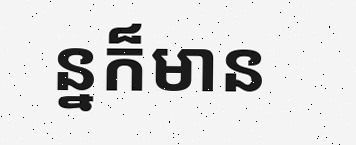ន្នក៏មាន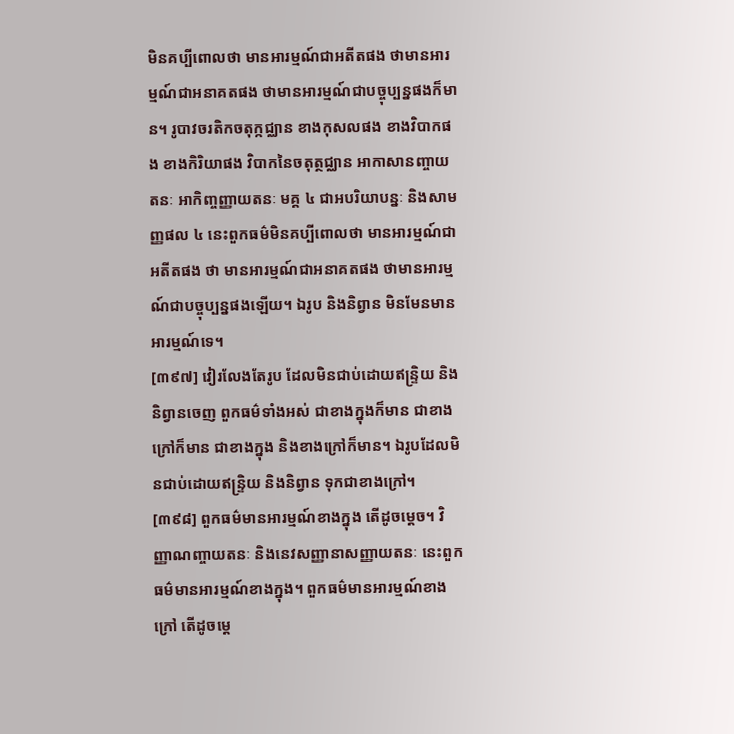មិនគប្បីពោលថា មានអារម្មណ៍ជាអតីតផង ថាមានអារម្មណ៍ជាអនាគតផង ថាមានអារម្មណ៍ជាបច្ចុប្បន្នផងក៏មាន។ រូបាវចរតិកចតុក្កជ្ឈាន ខាងកុសលផង ខាងវិបាកផង ខាងកិរិយាផង វិបាកនៃចតុត្ថជ្ឈាន អាកាសានញ្ចាយតនៈ អាកិញ្ចញ្ញាយតនៈ មគ្គ ៤ ជាអបរិយាបន្នៈ និងសាមញ្ញផល ៤ នេះពួកធម៌មិនគប្បីពោលថា មានអារម្មណ៍ជាអតីតផង ថា មានអារម្មណ៍ជាអនាគតផង ថាមានអារម្មណ៍ជាបច្ចុប្បន្នផងឡើយ។ ឯរូប និងនិព្វាន មិនមែនមានអារម្មណ៍ទេ។
[៣៩៧] វៀរលែងតែរូប ដែលមិនជាប់ដោយឥន្រ្ទិយ និងនិព្វានចេញ ពួកធម៌ទាំងអស់ ជាខាងក្នុងក៏មាន ជាខាងក្រៅក៏មាន ជាខាងក្នុង និងខាងក្រៅក៏មាន។ ឯរូបដែលមិនជាប់ដោយឥន្រ្ទិយ និងនិព្វាន ទុកជាខាងក្រៅ។
[៣៩៨] ពួកធម៌មានអារម្មណ៍ខាងក្នុង តើដូចម្តេច។ វិញ្ញាណញ្ចាយតនៈ និងនេវសញ្ញានាសញ្ញាយតនៈ នេះពួកធម៌មានអារម្មណ៍ខាងក្នុង។ ពួកធម៌មានអារម្មណ៍ខាងក្រៅ តើដូចម្តេ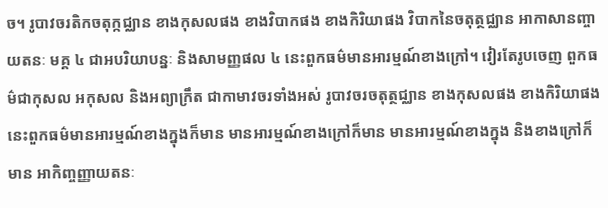ច។ រូបាវចរតិកចតុក្កជ្ឈាន ខាងកុសលផង ខាងវិបាកផង ខាងកិរិយាផង វិបាកនៃចតុត្ថជ្ឈាន អាកាសានញ្ចាយតនៈ មគ្គ ៤ ជាអបរិយាបន្នៈ និងសាមញ្ញផល ៤ នេះពួកធម៌មានអារម្មណ៍ខាងក្រៅ។ វៀរតែរូបចេញ ពួកធម៌ជាកុសល អកុសល និងអព្យាក្រឹត ជាកាមាវចរទាំងអស់ រូបាវចរចតុត្ថជ្ឈាន ខាងកុសលផង ខាងកិរិយាផង នេះពួកធម៌មានអារម្មណ៍ខាងក្នុងក៏មាន មានអារម្មណ៍ខាងក្រៅក៏មាន មានអារម្មណ៍ខាងក្នុង និងខាងក្រៅក៏មាន អាកិញ្ចញ្ញាយតនៈ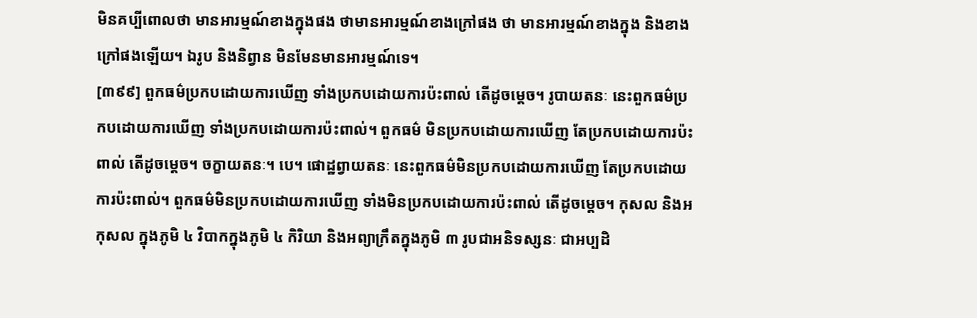មិនគប្បីពោលថា មានអារម្មណ៍ខាងក្នុងផង ថាមានអារម្មណ៍ខាងក្រៅផង ថា មានអារម្មណ៍ខាងក្នុង និងខាងក្រៅផងឡើយ។ ឯរូប និងនិព្វាន មិនមែនមានអារម្មណ៍ទេ។
[៣៩៩] ពួកធម៌ប្រកបដោយការឃើញ ទាំងប្រកបដោយការប៉ះពាល់ តើដូចម្តេច។ រូបាយតនៈ នេះពួកធម៌ប្រកបដោយការឃើញ ទាំងប្រកបដោយការប៉ះពាល់។ ពួកធម៌ មិនប្រកបដោយការឃើញ តែប្រកបដោយការប៉ះពាល់ តើដូចម្តេច។ ចក្ខាយតនៈ។ បេ។ ផោដ្ឋព្វាយតនៈ នេះពួកធម៌មិនប្រកបដោយការឃើញ តែប្រកបដោយការប៉ះពាល់។ ពួកធម៌មិនប្រកបដោយការឃើញ ទាំងមិនប្រកបដោយការប៉ះពាល់ តើដូចម្តេច។ កុសល និងអកុសល ក្នុងភូមិ ៤ វិបាកក្នុងភូមិ ៤ កិរិយា និងអព្យាក្រឹតក្នុងភូមិ ៣ រូបជាអនិទស្សនៈ ជាអប្បដិ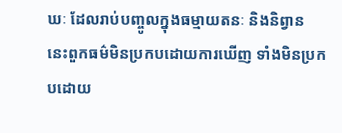ឃៈ ដែលរាប់បញ្ចូលក្នុងធម្មាយតនៈ និងនិព្វាន នេះពួកធម៌មិនប្រកបដោយការឃើញ ទាំងមិនប្រកបដោយ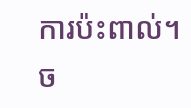ការប៉ះពាល់។
ច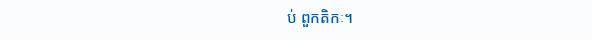ប់ ពួកតិកៈ។